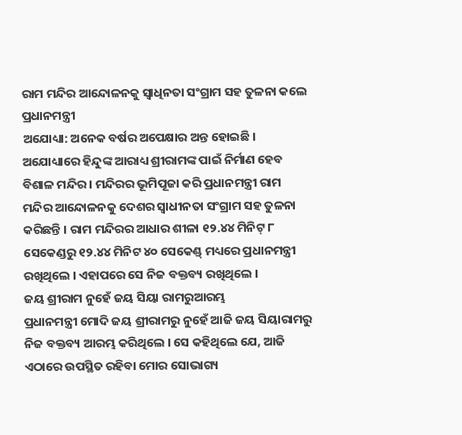ରାମ ମନ୍ଦିର ଆନ୍ଦୋଳନକୁ ସ୍ୱାଧିନତା ସଂଗ୍ରାମ ସହ ତୁଳନା କଲେ ପ୍ରଧାନମନ୍ତ୍ରୀ
ଅଯୋଧ୍ୟା: ଅନେକ ବର୍ଷର ଅପେକ୍ଷାର ଅନ୍ତ ହୋଇଛି । ଅଯୋଧ୍ୟାରେ ହିନ୍ଦୁଙ୍କ ଆରାଧ୍ୟ ଶ୍ରୀରାମଙ୍କ ପାଇଁ ନିର୍ମାଣ ହେବ ବିଶାଳ ମନ୍ଦିର । ମନ୍ଦିରର ଭୂମିପୂଜା କରି ପ୍ରଧାନମନ୍ତ୍ରୀ ରାମ ମନ୍ଦିର ଆନ୍ଦୋଳନକୁ ଦେଶର ସ୍ୱାଧୀନତା ସଂଗ୍ରାମ ସହ ତୁଳନା କରିଛନ୍ତି । ରାମ ମନ୍ଦିରର ଆଧାର ଶୀଳା ୧୨.୪୪ ମିନିଟ୍ ୮ ସେକେଣ୍ଡରୁ ୧୨.୪୪ ମିନିଟ ୪୦ ସେକେଣ୍ଡ୍ ମଧ୍ୟରେ ପ୍ରଧାନମନ୍ତ୍ରୀ ରଖିଥିଲେ । ଏହାପରେ ସେ ନିଜ ବକ୍ତବ୍ୟ ରଖିଥିଲେ ।
ଜୟ ଶ୍ରୀରାମ ନୁହେଁ ଜୟ ସିୟା ରାମରୁଆରମ୍ଭ
ପ୍ରଧାନମନ୍ତ୍ରୀ ମୋଦି ଜୟ ଶ୍ରୀରାମରୁ ନୁହେଁ ଆଜି ଜୟ ସିୟାରାମରୁ ନିଜ ବକ୍ତବ୍ୟ ଆରମ୍ଭ କରିଥିଲେ । ସେ କହିଥିଲେ ଯେ, ଆଜି ଏଠାରେ ଉପସ୍ଥିତ ରହିବା ମୋର ସୋଭାଗ୍ୟ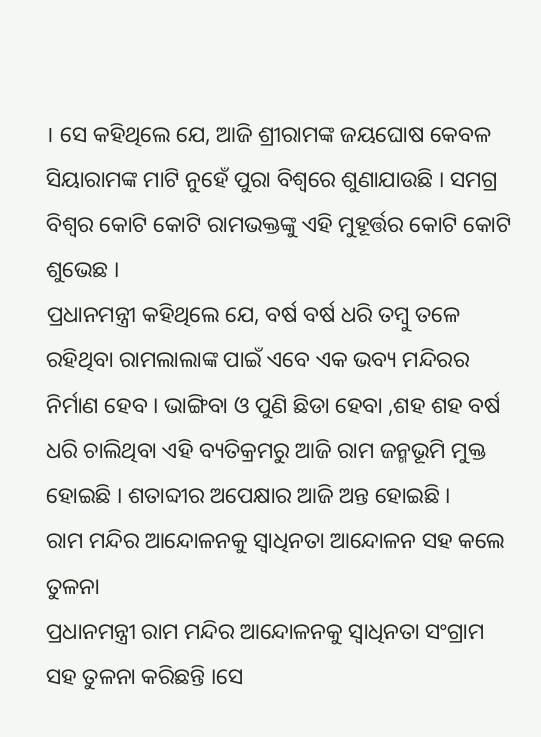। ସେ କହିଥିଲେ ଯେ, ଆଜି ଶ୍ରୀରାମଙ୍କ ଜୟଘୋଷ କେବଳ ସିୟାରାମଙ୍କ ମାଟି ନୁହେଁ ପୁରା ବିଶ୍ୱରେ ଶୁଣାଯାଉଛି । ସମଗ୍ର ବିଶ୍ୱର କୋଟି କୋଟି ରାମଭକ୍ତଙ୍କୁ ଏହି ମୁହୂର୍ତ୍ତର କୋଟି କୋଟି ଶୁଭେଛ ।
ପ୍ରଧାନମନ୍ତ୍ରୀ କହିଥିଲେ ଯେ, ବର୍ଷ ବର୍ଷ ଧରି ତମ୍ବୁ ତଳେ ରହିଥିବା ରାମଲାଲାଙ୍କ ପାଇଁ ଏବେ ଏକ ଭବ୍ୟ ମନ୍ଦିରର ନିର୍ମାଣ ହେବ । ଭାଙ୍ଗିବା ଓ ପୁଣି ଛିଡା ହେବା ,ଶହ ଶହ ବର୍ଷ ଧରି ଚାଲିଥିବା ଏହି ବ୍ୟତିକ୍ରମରୁ ଆଜି ରାମ ଜନ୍ମଭୂମି ମୁକ୍ତ ହୋଇଛି । ଶତାବ୍ଦୀର ଅପେକ୍ଷାର ଆଜି ଅନ୍ତ ହୋଇଛି ।
ରାମ ମନ୍ଦିର ଆନ୍ଦୋଳନକୁ ସ୍ୱାଧିନତା ଆନ୍ଦୋଳନ ସହ କଲେ ତୁଳନା
ପ୍ରଧାନମନ୍ତ୍ରୀ ରାମ ମନ୍ଦିର ଆନ୍ଦୋଳନକୁ ସ୍ୱାଧିନତା ସଂଗ୍ରାମ ସହ ତୁଳନା କରିଛନ୍ତି ।ସେ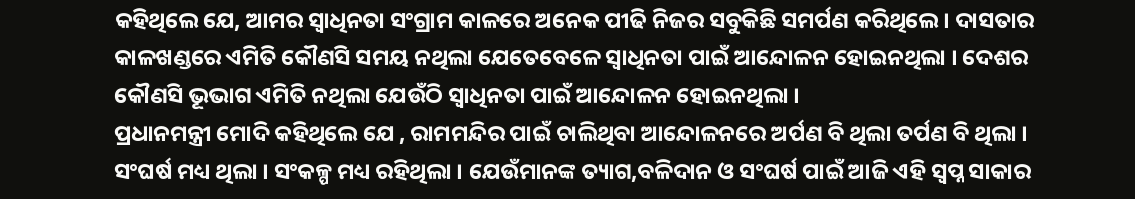କହିଥିଲେ ଯେ, ଆମର ସ୍ୱାଧିନତା ସଂଗ୍ରାମ କାଳରେ ଅନେକ ପୀଢି ନିଜର ସବୁକିଛି ସମର୍ପଣ କରିଥିଲେ । ଦାସତାର କାଳଖଣ୍ଡରେ ଏମିତି କୌଣସି ସମୟ ନଥିଲା ଯେତେବେଳେ ସ୍ୱାଧିନତା ପାଇଁ ଆନ୍ଦୋଳନ ହୋଇନଥିଲା । ଦେଶର କୌଣସି ଭୂଭାଗ ଏମିତି ନଥିଲା ଯେଉଁଠି ସ୍ୱାଧିନତା ପାଇଁ ଆନ୍ଦୋଳନ ହୋଇନଥିଲା ।
ପ୍ରଧାନମନ୍ତ୍ରୀ ମୋଦି କହିଥିଲେ ଯେ , ରାମମନ୍ଦିର ପାଇଁ ଚାଲିଥିବା ଆନ୍ଦୋଳନରେ ଅର୍ପଣ ବି ଥିଲା ତର୍ପଣ ବି ଥିଲା । ସଂଘର୍ଷ ମଧ୍ୟ ଥିଲା । ସଂକଳ୍ପ ମଧ୍ୟ ରହିଥିଲା । ଯେଉଁମାନଙ୍କ ତ୍ୟାଗ,ବଳିଦାନ ଓ ସଂଘର୍ଷ ପାଇଁ ଆଜି ଏହି ସ୍ୱପ୍ନ ସାକାର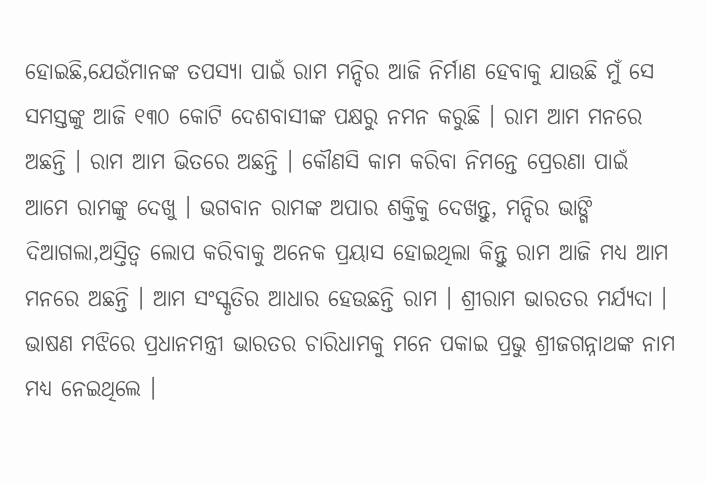ହୋଇଛି,ଯେଉଁମାନଙ୍କ ତପସ୍ୟା ପାଇଁ ରାମ ମନ୍ଦିର ଆଜି ନିର୍ମାଣ ହେବାକୁ ଯାଉଛି ମୁଁ ସେ ସମସ୍ତଙ୍କୁ ଆଜି ୧୩୦ କୋଟି ଦେଶବାସୀଙ୍କ ପକ୍ଷରୁ ନମନ କରୁଛି । ରାମ ଆମ ମନରେ ଅଛନ୍ତି । ରାମ ଆମ ଭିତରେ ଅଛନ୍ତି । କୌଣସି କାମ କରିବା ନିମନ୍ତେ ପ୍ରେରଣା ପାଇଁ ଆମେ ରାମଙ୍କୁ ଦେଖୁ । ଭଗବାନ ରାମଙ୍କ ଅପାର ଶକ୍ତିକୁ ଦେଖନ୍ତୁ, ମନ୍ଦିର ଭାଙ୍ଗି ଦିଆଗଲା,ଅସ୍ତିତ୍ୱ ଲୋପ କରିବାକୁ ଅନେକ ପ୍ରୟାସ ହୋଇଥିଲା କିନ୍ତୁ ରାମ ଆଜି ମଧ୍ୟ ଆମ ମନରେ ଅଛନ୍ତି । ଆମ ସଂସ୍କୃତିର ଆଧାର ହେଉଛନ୍ତି ରାମ । ଶ୍ରୀରାମ ଭାରତର ମର୍ଯ୍ୟଦା । ଭାଷଣ ମଝିରେ ପ୍ରଧାନମନ୍ତ୍ରୀ ଭାରତର ଚାରିଧାମକୁ ମନେ ପକାଇ ପ୍ରଭୁ ଶ୍ରୀଜଗନ୍ନାଥଙ୍କ ନାମ ମଧ୍ୟ ନେଇଥିଲେ ।